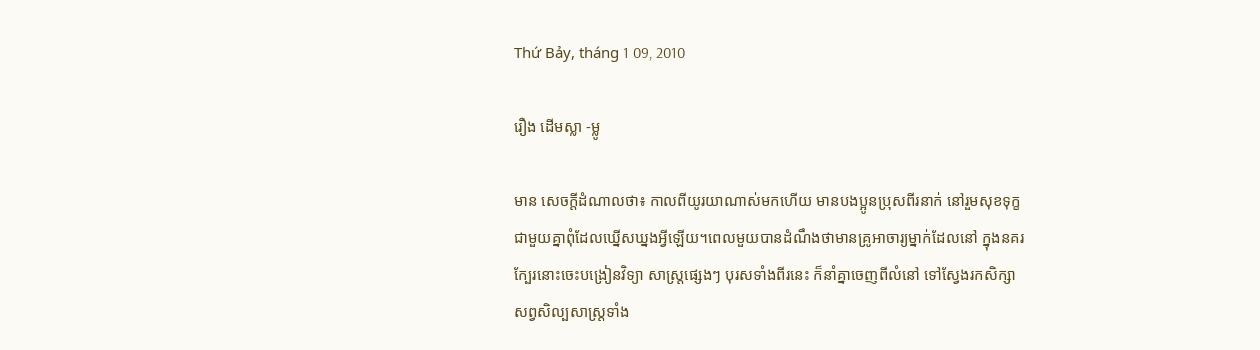Thứ Bảy, tháng 1 09, 2010

រឿង ដើមស្លា -ម្លូ

មាន សេចក្ដីដំណាលថា៖ កាលពីយូរយាណាស់មកហើយ មានបងប្អូនប្រុសពីរនាក់ នៅរួមសុខទុក្ខ
ជាមួយគ្នាពុំដែលឃ្នើសឃ្នងអ្វីឡើយ។ពេលមួយបានដំណឹងថាមានគ្រូអាចារ្យម្នាក់ដែលនៅ ក្នុងនគរ
ក្បែរនោះចេះបង្រៀនវិទ្យា សាស្ត្រផ្សេងៗ បុរសទាំងពីរនេះ ក៏នាំគ្នាចេញពីលំនៅ ទៅស្វែងរកសិក្សា
សព្វសិល្បសាស្ត្រទាំង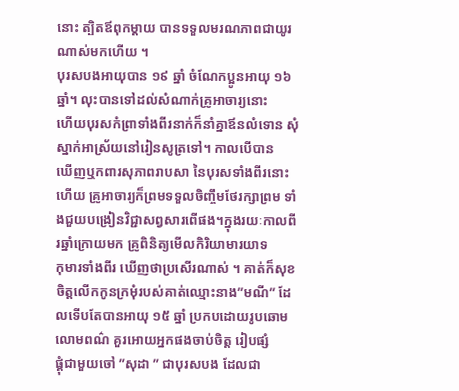នោះ ត្បិតឪពុកម្ដាយ បានទទួលមរណភាពជាយូរណាស់មកហើយ ។
បុរសបងអាយុបាន ១៩ ឆ្នាំ ចំណែកប្អូនអាយុ ១៦ ឆ្នាំ។ លុះបានទៅដល់សំណាក់គ្រូអាចារ្យនោះ
ហើយបុរសកំព្រាទាំងពីរនាក់ក៏នាំគ្នាឪនលំទោន សុំស្នាក់អាស្រ័យនៅរៀនសូត្រទៅ។ កាលបើបាន
ឃើញឬកពារសុភាពរាបសា នៃបុរសទាំងពីរនោះហើយ គ្រូអាចារ្យក៏ព្រមទទួលចិញ្ចឹមថែរក្សាព្រម ទាំងជួយបង្រៀនវិជ្ជាសព្វសារពើផង។ក្នុងរយៈកាលពីរឆ្នាំក្រោយមក គ្រូពិនិត្យមើលកិរិយាមារយាទ
កុមារទាំងពីរ ឃើញថាប្រសើរណាស់ ។ គាត់ក៏សុខចិត្តលើកកូនក្រមុំរបស់គាត់ឈ្មោះនាង”មណី” ដែលទើបតែបានអាយុ ១៥ ឆ្នាំ ប្រកបដោយរូបឆោមលោមពណ៌ គួរអោយអ្នកផងចាប់ចិត្ត រៀបផ្សំ
ផ្គុំជាមួយចៅ ”សុដា ” ជាបុរសបង ដែលជា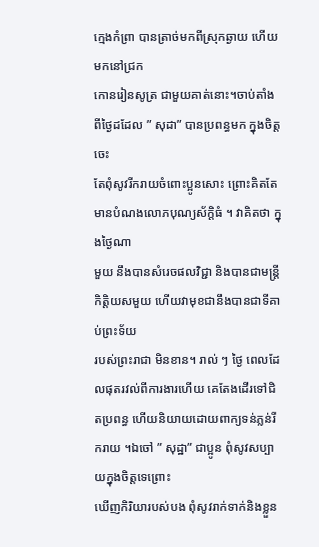ក្មេងកំព្រា បានត្រាច់មកពីស្រុកឆ្ងាយ ហើយមកនៅជ្រក
កោនរៀនសូត្រ ជាមួយគាត់នោះ។ចាប់តាំងពីថ្ងៃដដែល ” សុដា” បានប្រពន្ធមក ក្នុងចិត្តចេះ
តែពុំសូវរីករាយចំពោះប្អូនសោះ ព្រោះគិតតែមានបំណងលោភបុណ្យស័ក្ដិធំ ។ វាគិតថា ក្នុងថ្ងៃណា
មួយ នឹងបានសំរេចផលវិជ្ជា និងបានជាមន្ត្រីកិត្តិយសមួយ ហើយវាមុខជានឹងបានជាទីគាប់ព្រះទ័យ
របស់ព្រះរាជា មិនខាន។ រាល់ ៗ ថ្ងៃ ពេលដែលផុតរវល់ពីការងារហើយ គេតែងដើរទៅជិតប្រពន្ធ ហើយនិយាយដោយពាក្យទន់ភ្លន់រីករាយ ។ឯចៅ ” សុដ្ឋា” ជាប្អូន ពុំសូវសប្បាយក្នុងចិត្តទេព្រោះ
ឃើញកិរិយារបស់បង ពុំសូវរាក់ទាក់និងខ្លួន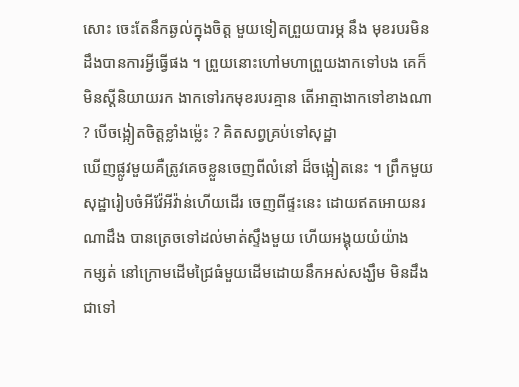សោះ ចេះតែនឹកឆ្ងល់ក្នុងចិត្ត មួយទៀតព្រួយបារម្ភ នឹង មុខរបរមិនដឹងបានការអ្វីធ្វើផង ។ ព្រួយនោះហៅមហាព្រួយងាកទៅបង គេក៏មិនស្ដីនិយាយរក ងាកទៅរកមុខរបរគ្មាន តើអាត្មាងាកទៅខាងណា ? បើចង្អៀតចិត្តខ្លាំងម៉េ្លះ ? គិតសព្វគ្រប់ទៅសុដ្ឋា
ឃើញផ្លូវមួយគឺត្រូវគេចខ្លួនចេញពីលំនៅ ដ៏ចង្អៀតនេះ ។ ព្រឹកមួយ សុដ្ឋារៀបចំអីវ៉ែអីវ៉ាន់ហើយដើរ ចេញពីផ្ទះនេះ ដោយឥតអោយនរណាដឹង បានត្រេចទៅដល់មាត់ស្ទឹងមួយ ហើយអង្គុយយំយ៉ាង
កម្សត់ នៅក្រោមដើមជ្រៃធំមួយដើមដោយនឹកអស់សង្ឃឹម មិនដឹងជាទៅ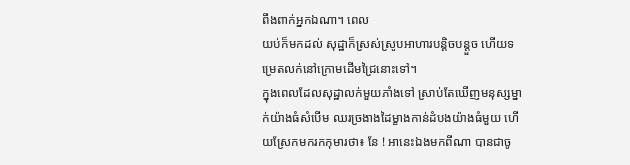ពឹងពាក់អ្នកឯណា។ ពេល
យប់ក៏មកដល់ សុដ្ឋាក៏ស្រស់ស្រូបអាហារបន្តិចបន្តួច ហើយទម្រេតលក់នៅក្រោមដើមជ្រៃនោះទៅ។
ក្នុងពេលដែលសុដ្ឋាលក់មួយភាំងទៅ ស្រាប់តែឃើញមនុស្សម្នាក់យ៉ាងធំសំបើម ឈរច្រងាងដៃម្ខាងកាន់ដំបងយ៉ាងធំមួយ ហើយស្រែកមករកកុមារថា៖ នែ ! អានេះឯងមកពីណា បានជាចូ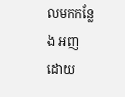លមកកន្លែង អញ ដោយ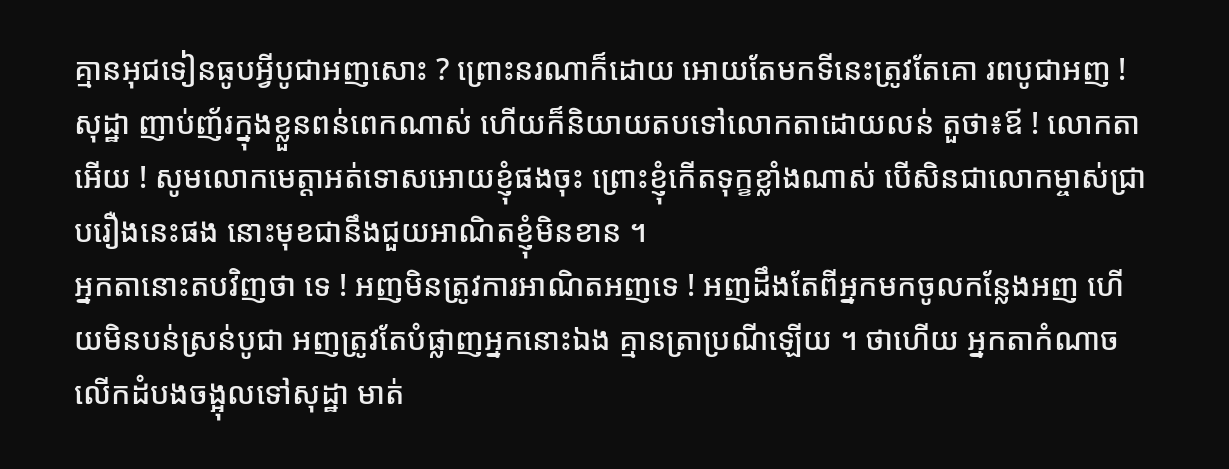គ្មានអុជទៀនធូបអ្វីបូជាអញសោះ ? ព្រោះនរណាក៏ដោយ អោយតែមកទីនេះត្រូវតែគោ រពបូជាអញ !សុដ្ឋា ញាប់ញ័រក្នុងខ្លួនពន់ពេកណាស់ ហើយក៏និយាយតបទៅលោកតាដោយលន់ តួថា៖ឪ ! លោកតាអើយ ! សូមលោកមេត្តាអត់ទោសអោយខ្ញុំផងចុះ ព្រោះខ្ញុំកើតទុក្ខខ្លាំងណាស់ បើសិនជាលោកម្ចាស់ជ្រាបរឿងនេះផង នោះមុខជានឹងជួយអាណិតខ្ញុំមិនខាន ។
អ្នកតានោះតបវិញថា ទេ ! អញមិនត្រូវការអាណិតអញទេ ! អញដឹងតែពីអ្នកមកចូលកន្លែងអញ ហើយមិនបន់ស្រន់បូជា អញត្រូវតែបំផ្លាញអ្នកនោះឯង គ្មានត្រាប្រណីឡើយ ។ ថាហើយ អ្នកតាកំណាចលើកដំបងចង្អុលទៅសុដ្ឋា មាត់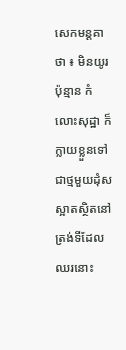សេកមន្តគាថា ៖ មិនយូរប៉ុន្មាន កំលោះសុដ្ឋា ក៏ក្លាយខ្លួនទៅជាថ្មមួយដុំសស្អាតស្ថិតនៅត្រង់ទីដែលឈរនោះ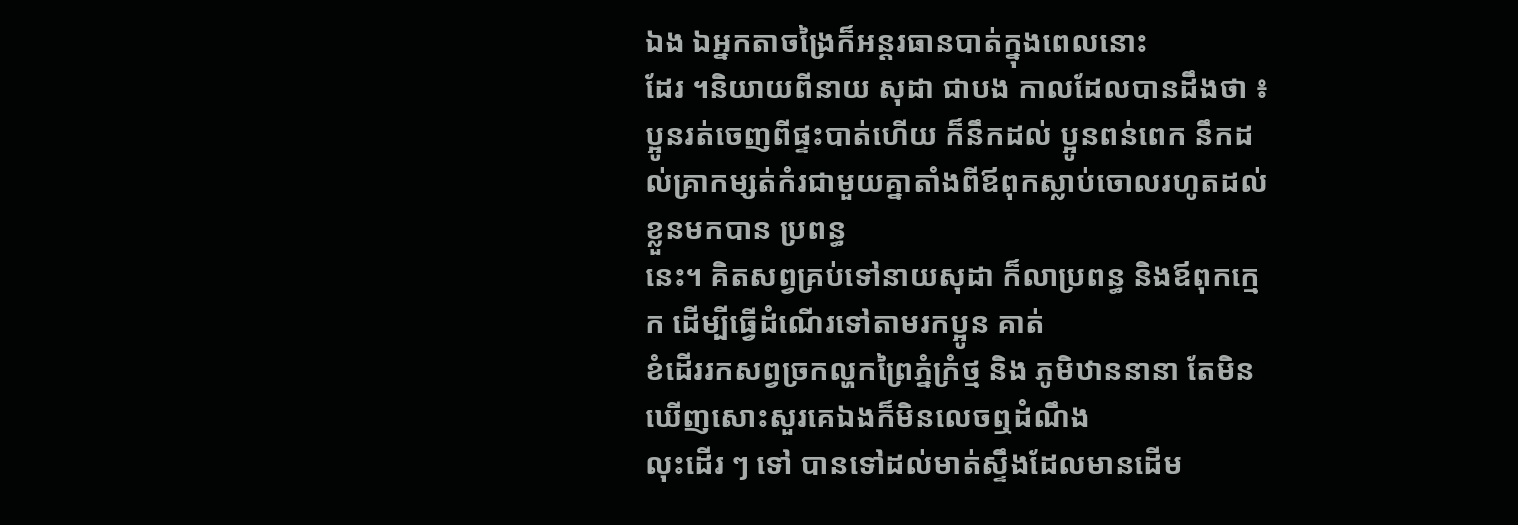ឯង ឯអ្នកតាចង្រៃក៏អន្តរធានបាត់ក្នុងពេលនោះ
ដែរ ។និយាយពីនាយ សុដា ជាបង កាលដែលបានដឹងថា ៖ ប្អូនរត់ចេញពីផ្ទះបាត់ហើយ ក៏នឹកដល់ ប្អូនពន់ពេក នឹកដល់គ្រាកម្សត់កំរជាមួយគ្នាតាំងពីឪពុកស្លាប់ចោលរហូតដល់ខ្លួនមកបាន ប្រពន្ធ
នេះ។ គិតសព្វគ្រប់ទៅនាយសុដា ក៏លាប្រពន្ធ និងឪពុកក្មេក ដើម្បីធ្វើដំណើរទៅតាមរកប្អូន គាត់
ខំដើររកសព្វច្រកល្ហកព្រៃភ្នំក្រំថ្ម និង ភូមិឋាននានា តែមិនឃើញសោះសួរគេឯងក៏មិនលេចឮដំណឹង
លុះដើរ ៗ ទៅ បានទៅដល់មាត់ស្ទឹងដែលមានដើម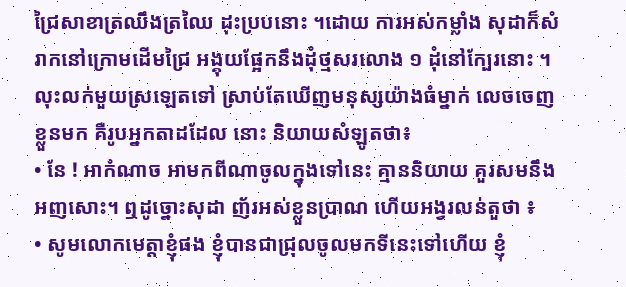ជ្រៃសាខាត្រឈឹងត្រឈៃ ដុះប្របនោះ ។ដោយ ការអស់កម្លាំង សុដាក៏សំរាកនៅក្រោមដើមជ្រៃ អង្គុយផ្អែកនឹងដុំថ្មសរលោង ១ ដុំនៅក្បែរនោះ ។ លុះលក់មួយស្រឡេតទៅ ស្រាប់តែឃើញមនុស្សយ៉ាងធំម្នាក់ លេចចេញខ្លួនមក គឺរូបអ្នកតាដដែល នោះ និយាយសំឡូតថា៖
• នែ ! អាកំណាច អាមកពីណាចូលក្នុងទៅនេះ គ្មាននិយាយ គួរសមនឹងអញសោះ។ ឮដូច្នោះសុដា ញ័រអស់ខ្លួនប្រាណ ហើយអង្វរលន់តួថា ៖
• សូមលោកមេត្តាខ្ញុំផង ខ្ញុំបានជាជ្រុលចូលមកទីនេះទៅហើយ ខ្ញុំ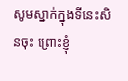សូមស្នាក់ក្នុងទីនេះសិនចុះ ព្រោះខ្ញុំ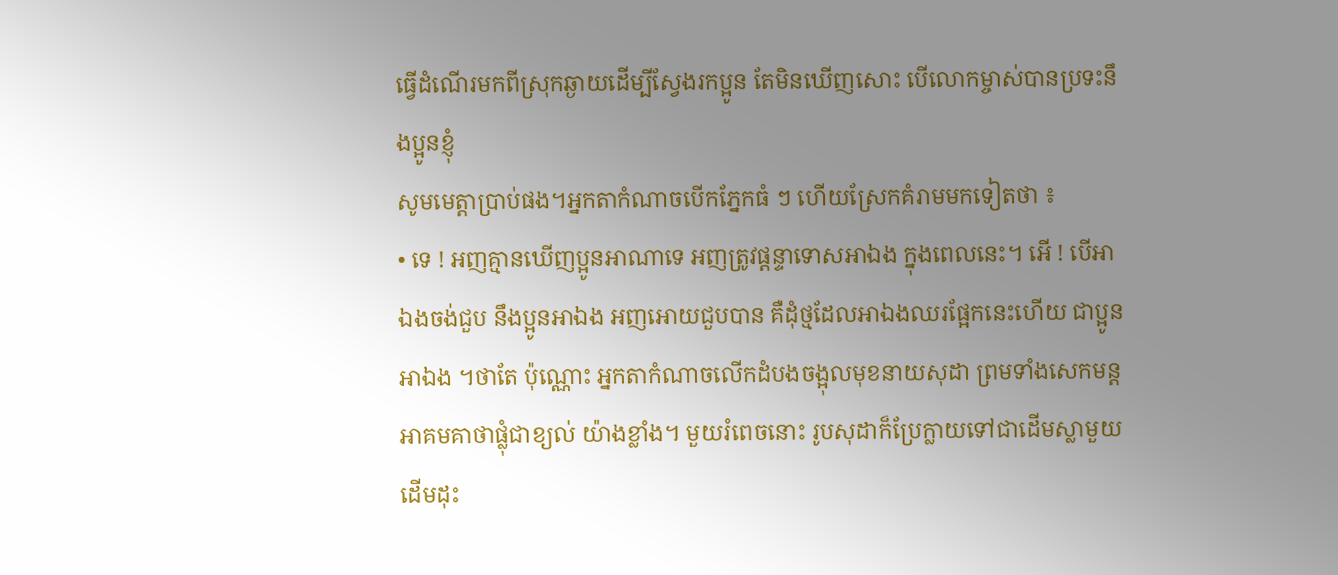ធ្វើដំណើរមកពីស្រុកឆ្ងាយដើម្បីស្វែងរកប្អូន តែមិនឃើញសោះ បើលោកម្ចាស់បានប្រទះនឹងប្អូនខ្ញុំ
សូមមេត្តាប្រាប់ផង។អ្នកតាកំណាចបើកភ្នែកធំ ៗ ហើយស្រែកគំរាមមកទៀតថា ៖
• ទេ ! អញគ្មានឃើញប្អូនអាណាទេ អញត្រូវផ្ដន្ទាទោសអាឯង ក្នុងពេលនេះ។ អើ ! បើអាឯងចង់ជួប នឹងប្អូនអាឯង អញអោយជួបបាន គឺដុំថ្មដែលអាឯងឈរផ្អែកនេះហើយ ជាប្អូនអាឯង ។ថាតែ ប៉ុណ្ណោះ អ្នកតាកំណាចលើកដំបងចង្អុលមុខនាយសុដា ព្រមទាំងសេកមន្តអាគមគាថាផ្លុំជាខ្យល់ យ៉ាងខ្លាំង។ មួយរំពេចនោះ រូបសុដាក៏ប្រែក្លាយទៅជាដើមស្លាមួយដើមដុះ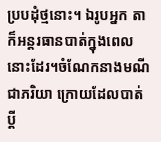ប្របដុំថ្មនោះ។ ឯរូបអ្នក តាក៏អន្តរធានបាត់ក្នុងពេលនោះដែរ។ចំណែកនាងមណីជាភរិយា ក្រោយដែលបាត់ប្ដី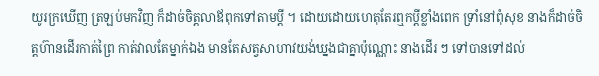យូរក្រឃើញ ត្រឡប់មកវិញ ក៏ដាច់ចិត្តលាឪពុកទៅតាមប្ដី ។ ដោយដោយហេតុតែរឮកប្ដីខ្លាំងពេក ទ្រាំនៅពុំសុខ នាងក៏ដាច់ចិត្តហ៊ានដើរកាត់ព្រៃ កាត់វាលតែម្នាក់ឯង មានតែសត្វសាហាវយង់ឃ្នងជាគ្នាប៉ុណ្ណោះ នាងដើរ ៗ ទៅបានទៅដល់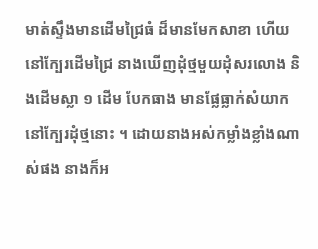មាត់ស្ទឹងមានដើមជ្រៃធំ ដ៏មានមែកសាខា ហើយនៅក្បែរដើមជ្រៃ នាងឃើញដុំថ្មមួយដុំសរលោង និងដើមស្លា ១ ដើម បែកធាង មានផ្លែធ្លាក់សំយាកនៅក្បែរដុំថ្មនោះ ។ ដោយនាងអស់កម្លាំងខ្លាំងណាស់ផង នាងក៏អ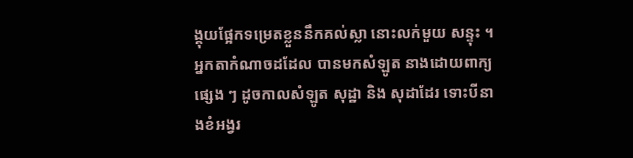ង្គុយផ្អែកទម្រេតខ្លួននឹកគល់ស្លា នោះលក់មួយ សន្ទុះ ។ អ្នកតាកំណាចដដែល បានមកសំឡូត នាងដោយពាក្យផ្សេង ៗ ដូចកាលសំឡូត សុដ្ឋា និង សុដាដែរ ទោះបីនាងខំអង្វរ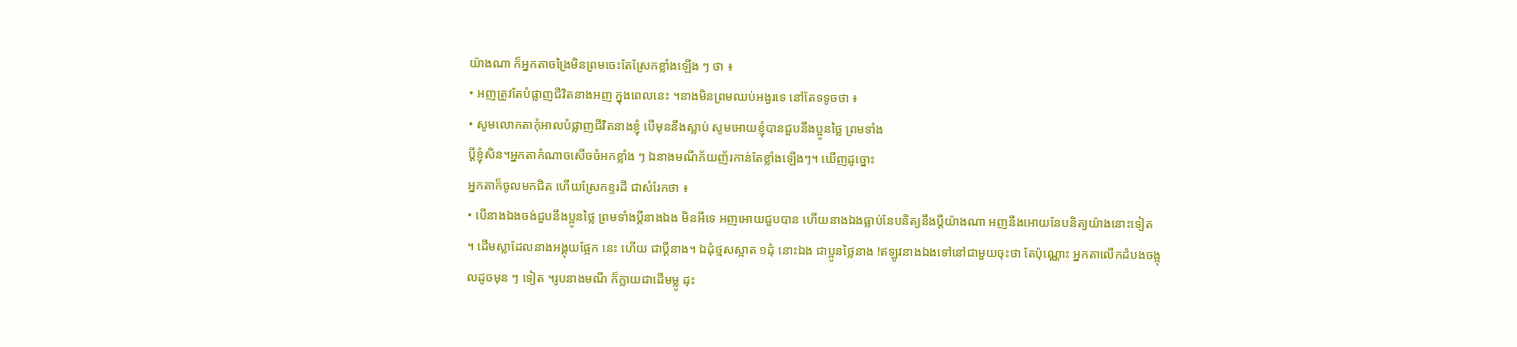យ៉ាងណា ក៏អ្នកតាចង្រៃមិនព្រមចេះតែស្រែកខ្លាំងឡើង ៗ ថា ៖
• អញត្រូវតែបំផ្លាញជីវិតនាងអញ ក្នុងពេលនេះ ។នាងមិនព្រមឈប់អង្វរទេ នៅតែទទូចថា ៖
• សូមលោកតាកុំអាលបំផ្លាញជីវិតនាងខ្ញុំ បើមុននឹងស្លាប់ សូមអោយខ្ញុំបានជួបនឹងប្អូនថ្លៃ ព្រមទាំង
ប្ដីខ្ញុំសិន។អ្នកតាកំណាចសើចចំអកខ្លាំង ៗ ឯនាងមណីភ័យញ័រកាន់តែខ្លាំងឡើងៗ។ ឃើញដូច្នោះ
អ្នកតាក៏ចូលមកជិត ហើយស្រែកខ្ទរដី ជាសំរែកថា ៖
• បើនាងឯងចង់ជួបនឹងប្អូនថ្លៃ ព្រមទាំងប្ដីនាងឯង មិនអីទេ អញអោយជួបបាន ហើយនាងឯងធ្លាប់នែបនិត្យនឹងប្ដីយ៉ាងណា អញនឹងអោយនែបនិត្យយ៉ាងនោះទៀត ។ ដើមស្លាដែលនាងអង្គុយផ្អែក នេះ ហើយ ជាប្ដីនាង។ ឯដុំថ្មសស្អាត ១ដុំ នោះឯង ជាប្អូនថ្លៃនាង !ឥឡូវនាងឯងទៅនៅជាមួយចុះថា តែប៉ុណ្ណោះ អ្នកតាលើកដំបងចង្អុលដូចមុន ៗ ទៀត ។រូបនាងមណី ក៏ក្លាយជាដើមម្លូ ដុះ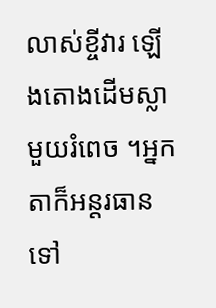លាស់ខ្ចីវារ ឡើងតោងដើមស្លាមួយរំពេច ។អ្នកតាក៏អន្តរធានទៅ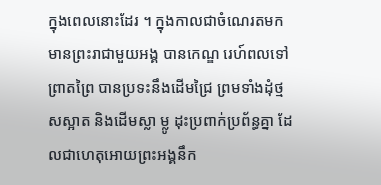ក្នុងពេលនោះដែរ ។ ក្នុងកាលជាចំណេរតមក មានព្រះរាជាមួយអង្គ បានកេណ្ឌ រេហ៍ពលទៅព្រាតព្រៃ បានប្រទះនឹងដើមជ្រៃ ព្រមទាំងដុំថ្មសស្អាត និងដើមស្លា ម្លូ ដុះប្រពាក់ប្រព័ន្ធគ្នា ដែលជាហេតុអោយព្រះអង្គនឹក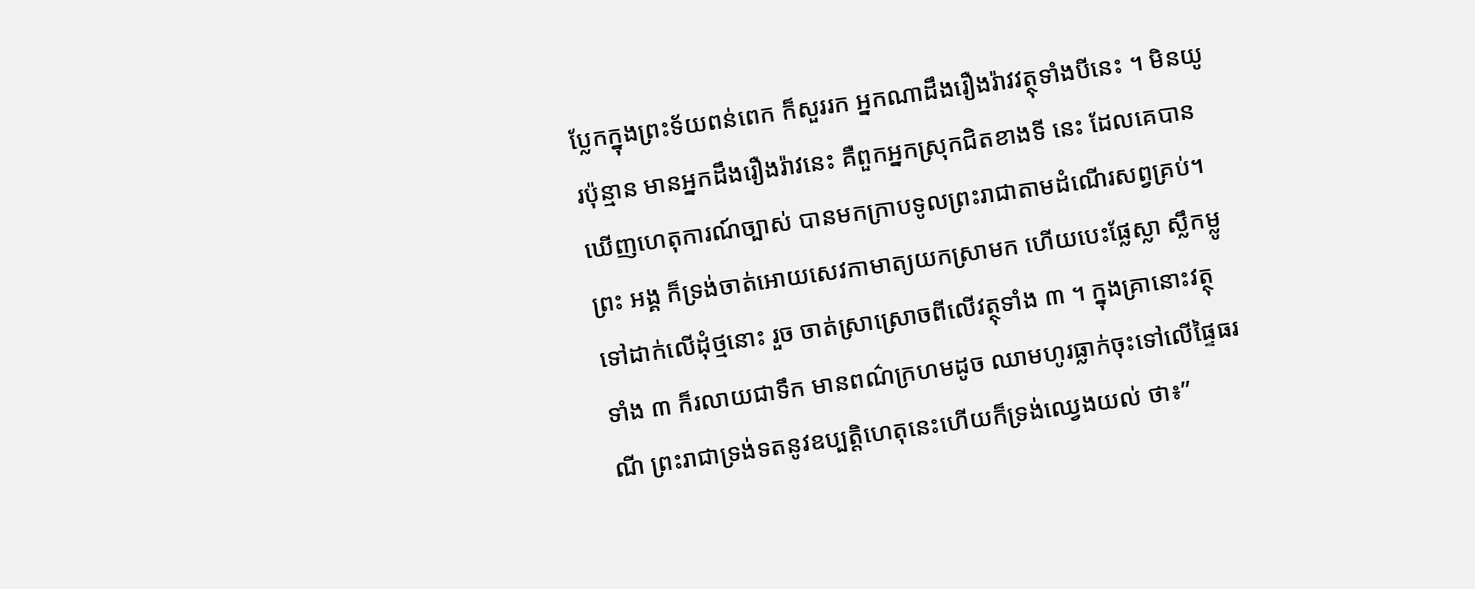ប្លែកក្នុងព្រះទ័យពន់ពេក ក៏សួររក អ្នកណាដឹងរឿងរ៉ាវវត្ថុទាំងបីនេះ ។ មិនយូរប៉ុន្មាន មានអ្នកដឹងរឿងរ៉ាវនេះ គឺពួកអ្នកស្រុកជិតខាងទី នេះ ដែលគេបានឃើញហេតុការណ៍ច្បាស់ បានមកក្រាបទូលព្រះរាជាតាមដំណើរសព្វគ្រប់។ព្រះ អង្គ ក៏ទ្រង់ចាត់អោយសេវកាមាត្យយកស្រាមក ហើយបេះផ្លែស្លា ស្លឹកម្លូទៅដាក់លើដុំថ្មនោះ រួច ចាត់ស្រាស្រោចពីលើវត្ថុទាំង ៣ ។ ក្នុងគ្រានោះវត្ថុទាំង ៣ ក៏រលាយជាទឹក មានពណ៌ក្រហមដូច ឈាមហូរធ្លាក់ចុះទៅលើផ្ទៃធរណី ព្រះរាជាទ្រង់ទតនូវឧប្បត្តិហេតុនេះហើយក៏ទ្រង់ឈ្វេងយល់ ថា៖”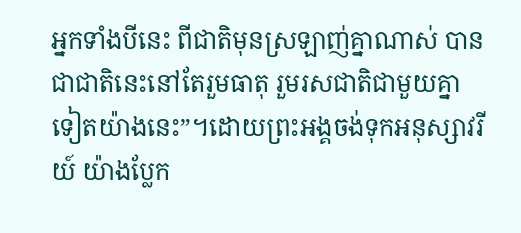អ្នកទាំងបីនេះ ពីជាតិមុនស្រឡាញ់គ្នាណាស់ បានជាជាតិនេះនៅតែរួមធាតុ រួមរសជាតិជាមួយគ្នា ទៀតយ៉ាងនេះ”។ដោយព្រះអង្គចង់ទុកអនុស្សាវរីយ៍ យ៉ាងប្លែក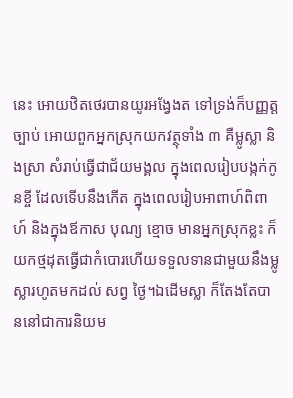នេះ អោយឋិតថេរបានយូរអង្វែងត ទៅទ្រង់ក៏បញ្ញត្តច្បាប់ អោយពួកអ្នកស្រុកយកវត្ថុទាំង ៣ គឺម្លូស្លា និងស្រា សំរាប់ធ្វើជាជ័យមង្គល ក្នុងពេលរៀបបង្កក់កូនខ្ចី ដែលទើបនឹងកើត ក្នុងពេលរៀបអាពាហ៍ពិពាហ៍ និងក្នុងឪកាស បុណ្យ ខ្មោច មានអ្នកស្រុកខ្លះ ក៏យកថ្មដុតធ្វើជាកំបោរហើយទទួលទានជាមួយនឹងម្លូស្លារហូតមកដល់ សព្វ ថ្ងៃ។ឯដើមស្លា ក៏តែងតែបាននៅជាការនិយម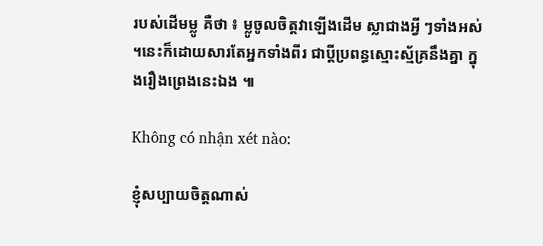របស់ដើមម្លូ គឺថា ៖ ម្លូចូលចិត្តវាឡើងដើម ស្លាជាងអ្វី ៗទាំងអស់ ។នេះក៏ដោយសារតែអ្នកទាំងពីរ ជាប្ដីប្រពន្ធស្មោះស្ម័គ្រនឹងគ្នា ក្នុងរឿងព្រេងនេះឯង ៕

Không có nhận xét nào:

ខ្ញុំសប្បាយចិត្តណាស់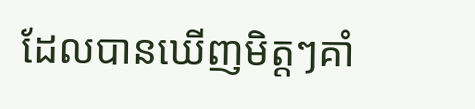ដែលបានឃើញមិត្តៗគាំ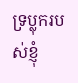ទ្រប្លុករបស់ខ្ញុំ